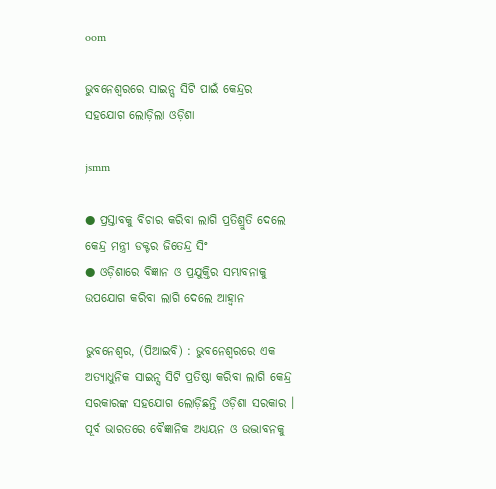oom

ଭୁବନେଶ୍ୱରରେ ସାଇନ୍ସ ସିଟି ପାଇଁ କେନ୍ଦ୍ରର ସହଯୋଗ ଲୋଡ଼ିଲା ଓଡ଼ିଶା

jsmm

● ପ୍ରସ୍ତାବକୁ ବିଚାର କରିବା ଲାଗି ପ୍ରତିଶ୍ରୁତି ଦେଲେ କେନ୍ଦ୍ର ମନ୍ତ୍ରୀ ଡକ୍ଟର ଜିତେନ୍ଦ୍ର ସିଂ
● ଓଡ଼ିଶାରେ ବିଜ୍ଞାନ ଓ ପ୍ରଯୁକ୍ତିର ସମ୍ଭାବନାକୁ ଉପଯୋଗ କରିବା ଲାଗି ଦେଲେ ଆହ୍ୱାନ

ଭୁବନେଶ୍ୱର, (ପିଆଇବି) : ଭୁବନେଶ୍ୱରରେ ଏକ ଅତ୍ୟାଧୁନିକ ସାଇନ୍ସ ସିଟି ପ୍ରତିଷ୍ଠା କରିବା ଲାଗି କେନ୍ଦ୍ର ସରକାରଙ୍କ ସହଯୋଗ ଲୋଡ଼ିଛନ୍ତି ଓଡ଼ିଶା ସରକାର । ପୂର୍ବ ଭାରତରେ ବୈଜ୍ଞାନିକ ଅଧ୍ୟୟନ ଓ ଉଦ୍ଭାବନକୁ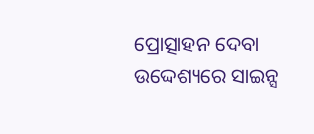ପ୍ରୋତ୍ସାହନ ଦେବା ଉଦ୍ଦେଶ୍ୟରେ ସାଇନ୍ସ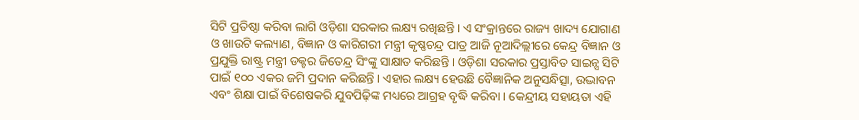ସିଟି ପ୍ରତିଷ୍ଠା କରିବା ଲାଗି ଓଡ଼ିଶା ସରକାର ଲକ୍ଷ୍ୟ ରଖିଛନ୍ତି । ଏ ସଂକ୍ରାନ୍ତରେ ରାଜ୍ୟ ଖାଦ୍ୟ ଯୋଗାଣ ଓ ଖାଉଟି କଲ୍ୟାଣ, ବିଜ୍ଞାନ ଓ କାରିଗରୀ ମନ୍ତ୍ରୀ କୃଷ୍ଣଚନ୍ଦ୍ର ପାତ୍ର ଆଜି ନୂଆଦିଲ୍ଲୀରେ କେନ୍ଦ୍ର ବିଜ୍ଞାନ ଓ ପ୍ରଯୁକ୍ତି ରାଷ୍ଟ୍ର ମନ୍ତ୍ରୀ ଡକ୍ଟର ଜିତେନ୍ଦ୍ର ସିଂଙ୍କୁ ସାକ୍ଷାତ କରିଛନ୍ତି । ଓଡ଼ିଶା ସରକାର ପ୍ରସ୍ତାବିତ ସାଇନ୍ସ ସିଟି ପାଇଁ ୧୦୦ ଏକର ଜମି ପ୍ରଦାନ କରିଛନ୍ତି । ଏହାର ଲକ୍ଷ୍ୟ ହେଉଛି ବୈଜ୍ଞାନିକ ଅନୁସନ୍ଧିତ୍ସା, ଉଦ୍ଭାବନ ଏବଂ ଶିକ୍ଷା ପାଇଁ ବିଶେଷକରି ଯୁବପିଢ଼ିଙ୍କ ମଧ୍ୟରେ ଆଗ୍ରହ ବୃଦ୍ଧି କରିବା । କେନ୍ଦ୍ରୀୟ ସହାୟତା ଏହି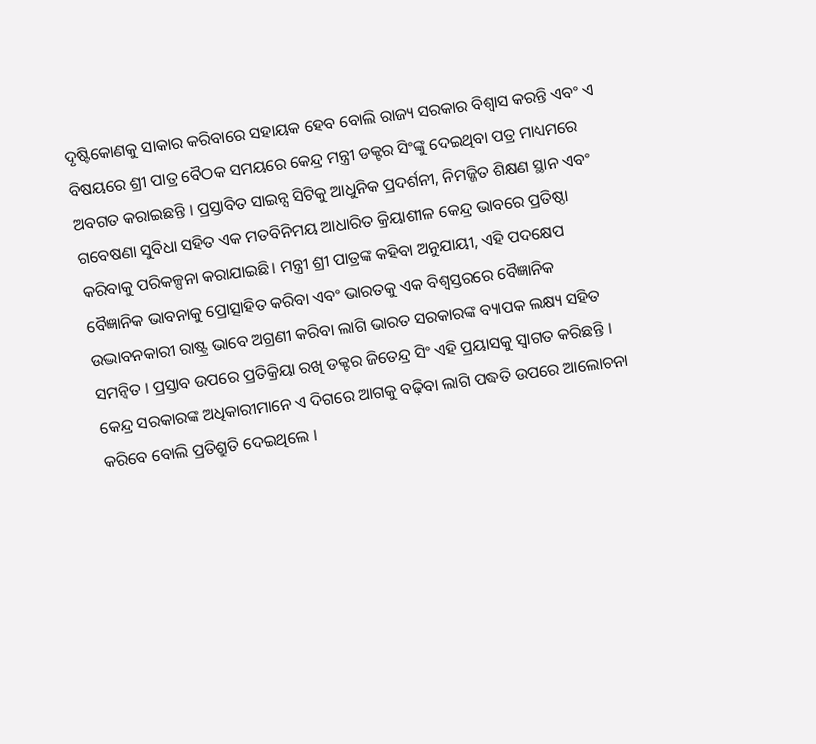ଦୃଷ୍ଟିକୋଣକୁ ସାକାର କରିବାରେ ସହାୟକ ହେବ ବୋଲି ରାଜ୍ୟ ସରକାର ବିଶ୍ୱାସ କରନ୍ତି ଏବଂ ଏ ବିଷୟରେ ଶ୍ରୀ ପାତ୍ର ବୈଠକ ସମୟରେ କେନ୍ଦ୍ର ମନ୍ତ୍ରୀ ଡକ୍ଟର ସିଂଙ୍କୁ ଦେଇଥିବା ପତ୍ର ମାଧ୍ୟମରେ ଅବଗତ କରାଇଛନ୍ତି । ପ୍ରସ୍ତାବିତ ସାଇନ୍ସ ସିଟିକୁ ଆଧୁନିକ ପ୍ରଦର୍ଶନୀ, ନିମଜ୍ଜିତ ଶିକ୍ଷଣ ସ୍ଥାନ ଏବଂ ଗବେଷଣା ସୁବିଧା ସହିତ ଏକ ମତବିନିମୟ ଆଧାରିତ କ୍ରିୟାଶୀଳ କେନ୍ଦ୍ର ଭାବରେ ପ୍ରତିଷ୍ଠା କରିବାକୁ ପରିକଳ୍ପନା କରାଯାଇଛି। ମନ୍ତ୍ରୀ ଶ୍ରୀ ପାତ୍ରଙ୍କ କହିବା ଅନୁଯାୟୀ, ଏହି ପଦକ୍ଷେପ ବୈଜ୍ଞାନିକ ଭାବନାକୁ ପ୍ରୋତ୍ସାହିତ କରିବା ଏବଂ ଭାରତକୁ ଏକ ବିଶ୍ୱସ୍ତରରେ ବୈଜ୍ଞାନିକ ଉଦ୍ଭାବନକାରୀ ରାଷ୍ଟ୍ର ଭାବେ ଅଗ୍ରଣୀ କରିବା ଲାଗି ଭାରତ ସରକାରଙ୍କ ବ୍ୟାପକ ଲକ୍ଷ୍ୟ ସହିତ ସମନ୍ୱିତ । ପ୍ରସ୍ତାବ ଉପରେ ପ୍ରତିକ୍ରିୟା ରଖି ଡକ୍ଟର ଜିତେନ୍ଦ୍ର ସିଂ ଏହି ପ୍ରୟାସକୁ ସ୍ୱାଗତ କରିଛନ୍ତି । କେନ୍ଦ୍ର ସରକାରଙ୍କ ଅଧିକାରୀମାନେ ଏ ଦିଗରେ ଆଗକୁ ବଢ଼ିବା ଲାଗି ପଦ୍ଧତି ଉପରେ ଆଲୋଚନା କରିବେ ବୋଲି ପ୍ରତିଶ୍ରୁତି ଦେଇଥିଲେ ।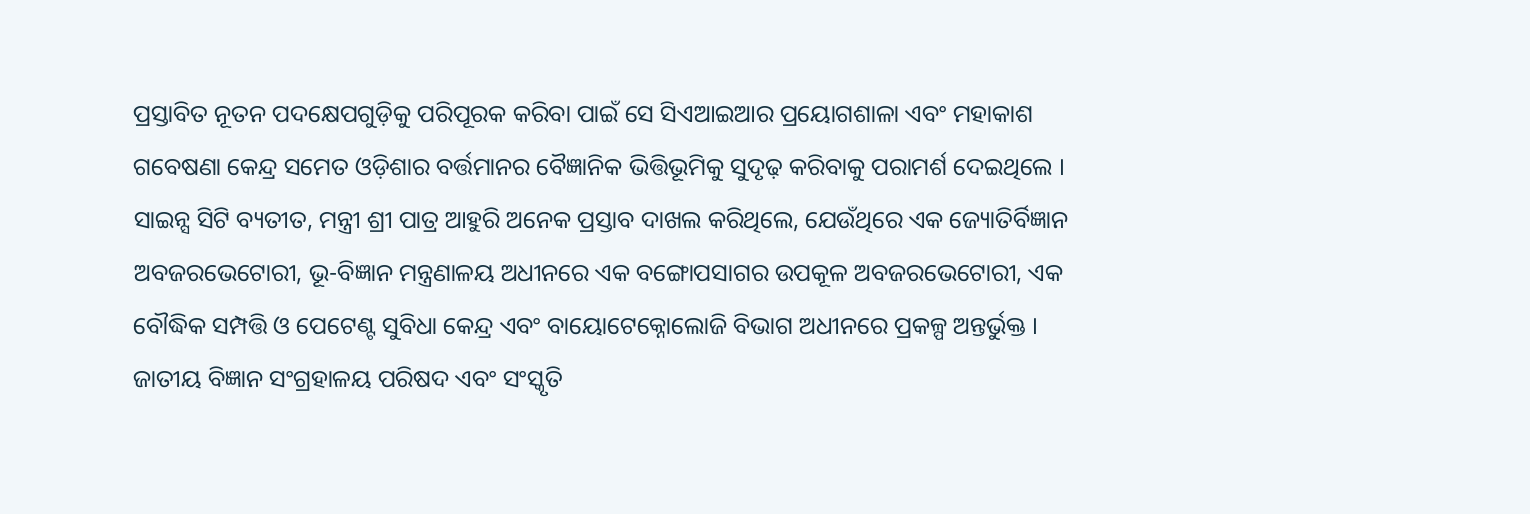ପ୍ରସ୍ତାବିତ ନୂତନ ପଦକ୍ଷେପଗୁଡ଼ିକୁ ପରିପୂରକ କରିବା ପାଇଁ ସେ ସିଏଆଇଆର ପ୍ରୟୋଗଶାଳା ଏବଂ ମହାକାଶ ଗବେଷଣା କେନ୍ଦ୍ର ସମେତ ଓଡ଼ିଶାର ବର୍ତ୍ତମାନର ବୈଜ୍ଞାନିକ ଭିତ୍ତିଭୂମିକୁ ସୁଦୃଢ଼ କରିବାକୁ ପରାମର୍ଶ ଦେଇଥିଲେ । ସାଇନ୍ସ ସିଟି ବ୍ୟତୀତ, ମନ୍ତ୍ରୀ ଶ୍ରୀ ପାତ୍ର ଆହୁରି ଅନେକ ପ୍ରସ୍ତାବ ଦାଖଲ କରିଥିଲେ, ଯେଉଁଥିରେ ଏକ ଜ୍ୟୋତିର୍ବିଜ୍ଞାନ ଅବଜରଭେଟୋରୀ, ଭୂ-ବିଜ୍ଞାନ ମନ୍ତ୍ରଣାଳୟ ଅଧୀନରେ ଏକ ବଙ୍ଗୋପସାଗର ଉପକୂଳ ଅବଜରଭେଟୋରୀ, ଏକ ବୌଦ୍ଧିକ ସମ୍ପତ୍ତି ଓ ପେଟେଣ୍ଟ ସୁବିଧା କେନ୍ଦ୍ର ଏବଂ ବାୟୋଟେକ୍ନୋଲୋଜି ବିଭାଗ ଅଧୀନରେ ପ୍ରକଳ୍ପ ଅନ୍ତର୍ଭୁକ୍ତ । ଜାତୀୟ ବିଜ୍ଞାନ ସଂଗ୍ରହାଳୟ ପରିଷଦ ଏବଂ ସଂସ୍କୃତି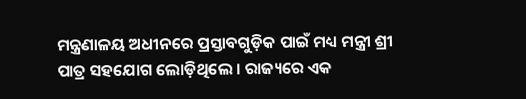ମନ୍ତ୍ରଣାଳୟ ଅଧୀନରେ ପ୍ରସ୍ତାବଗୁଡ଼ିକ ପାଇଁ ମଧ୍ୟ ମନ୍ତ୍ରୀ ଶ୍ରୀ ପାତ୍ର ସହଯୋଗ ଲୋଡ଼ିଥିଲେ । ରାଜ୍ୟରେ ଏକ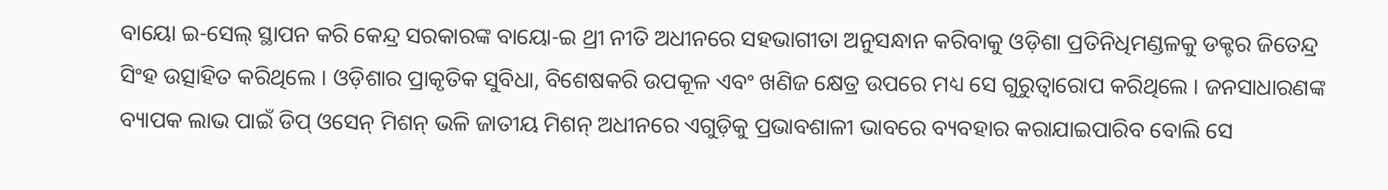ବାୟୋ ଇ-ସେଲ୍ ସ୍ଥାପନ କରି କେନ୍ଦ୍ର ସରକାରଙ୍କ ବାୟୋ-ଇ ଥ୍ରୀ ନୀତି ଅଧୀନରେ ସହଭାଗୀତା ଅନୁସନ୍ଧାନ କରିବାକୁ ଓଡ଼ିଶା ପ୍ରତିନିଧିମଣ୍ଡଳକୁ ଡକ୍ଟର ଜିତେନ୍ଦ୍ର ସିଂହ ଉତ୍ସାହିତ କରିଥିଲେ । ଓଡ଼ିଶାର ପ୍ରାକୃତିକ ସୁବିଧା, ବିଶେଷକରି ଉପକୂଳ ଏବଂ ଖଣିଜ କ୍ଷେତ୍ର ଉପରେ ମଧ୍ୟ ସେ ଗୁରୁତ୍ୱାରୋପ କରିଥିଲେ । ଜନସାଧାରଣଙ୍କ ବ୍ୟାପକ ଲାଭ ପାଇଁ ଡିପ୍ ଓସେନ୍ ମିଶନ୍ ଭଳି ଜାତୀୟ ମିଶନ୍ ଅଧୀନରେ ଏଗୁଡ଼ିକୁ ପ୍ରଭାବଶାଳୀ ଭାବରେ ବ୍ୟବହାର କରାଯାଇପାରିବ ବୋଲି ସେ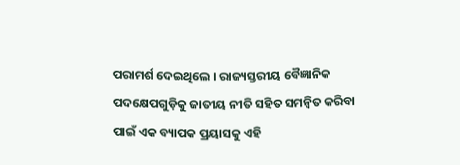ପରାମର୍ଶ ଦେଇଥିଲେ । ରାଜ୍ୟସ୍ତରୀୟ ବୈଜ୍ଞାନିକ ପଦକ୍ଷେପଗୁଡ଼ିକୁ ଜାତୀୟ ନୀତି ସହିତ ସମନ୍ୱିତ କରିବା ପାଇଁ ଏକ ବ୍ୟାପକ ପ୍ରୟାସକୁ ଏହି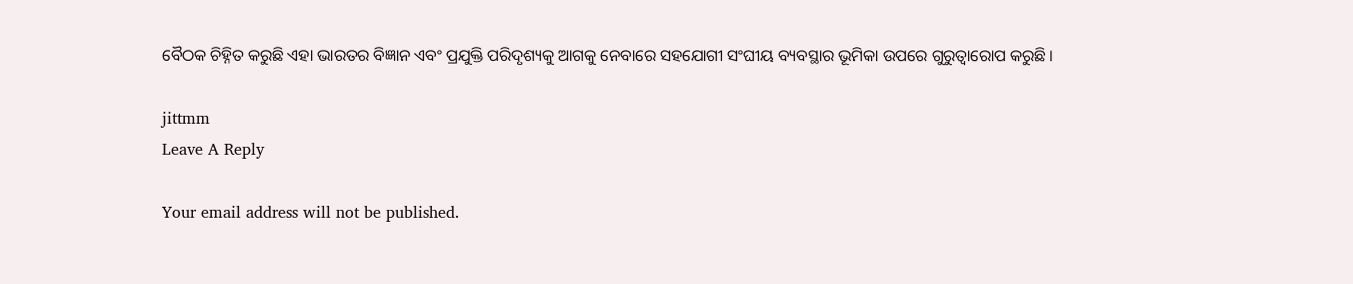ବୈଠକ ଚିହ୍ନିତ କରୁଛି ଏହା ଭାରତର ବିଜ୍ଞାନ ଏବଂ ପ୍ରଯୁକ୍ତି ପରିଦୃଶ୍ୟକୁ ଆଗକୁ ନେବାରେ ସହଯୋଗୀ ସଂଘୀୟ ବ୍ୟବସ୍ଥାର ଭୂମିକା ଉପରେ ଗୁରୁତ୍ୱାରୋପ କରୁଛି ।

jittmm
Leave A Reply

Your email address will not be published.